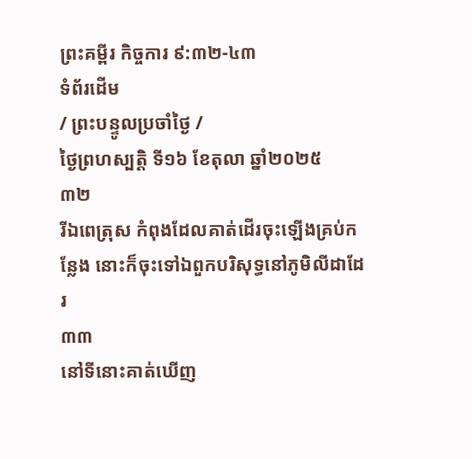ព្រះគម្ពីរ កិច្ចការ ៩:៣២-៤៣
ទំព័រដើម
/ ព្រះបន្ទូលប្រចាំថ្ងៃ /
ថ្ងៃព្រហស្បតិ្ត ទី១៦ ខែតុលា ឆ្នាំ២០២៥
៣២
រីឯពេត្រុស កំពុងដែលគាត់ដើរចុះឡើងគ្រប់កន្លែង នោះក៏ចុះទៅឯពួកបរិសុទ្ធនៅភូមិលីដាដែរ
៣៣
នៅទីនោះគាត់ឃើញ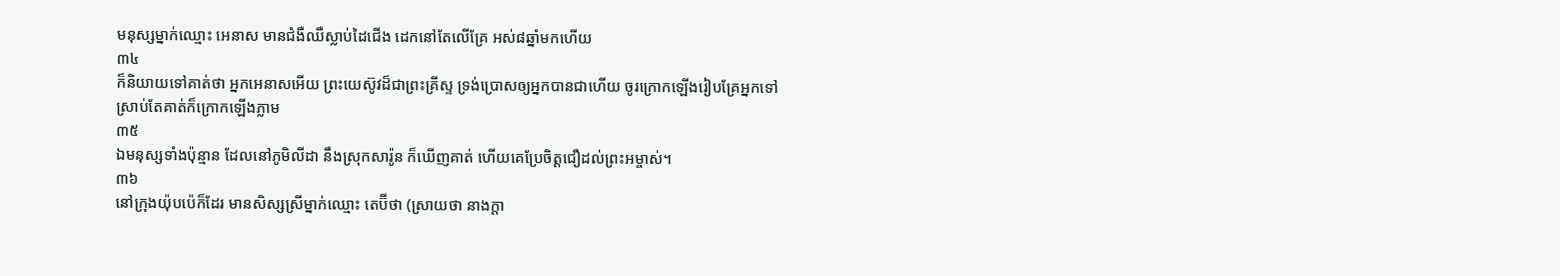មនុស្សម្នាក់ឈ្មោះ អេនាស មានជំងឺឈឺស្លាប់ដៃជើង ដេកនៅតែលើគ្រែ អស់៨ឆ្នាំមកហើយ
៣៤
ក៏និយាយទៅគាត់ថា អ្នកអេនាសអើយ ព្រះយេស៊ូវដ៏ជាព្រះគ្រីស្ទ ទ្រង់ប្រោសឲ្យអ្នកបានជាហើយ ចូរក្រោកឡើងរៀបគ្រែអ្នកទៅ ស្រាប់តែគាត់ក៏ក្រោកឡើងភ្លាម
៣៥
ឯមនុស្សទាំងប៉ុន្មាន ដែលនៅភូមិលីដា នឹងស្រុកសារ៉ូន ក៏ឃើញគាត់ ហើយគេប្រែចិត្តជឿដល់ព្រះអម្ចាស់។
៣៦
នៅក្រុងយ៉ុបប៉េក៏ដែរ មានសិស្សស្រីម្នាក់ឈ្មោះ តេប៊ីថា (ស្រាយថា នាងក្តា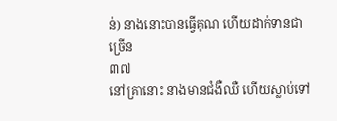ន់) នាងនោះបានធ្វើគុណ ហើយដាក់ទានជាច្រើន
៣៧
នៅគ្រានោះ នាងមានជំងឺឈឺ ហើយស្លាប់ទៅ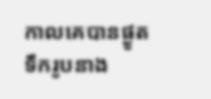កាលគេបានផ្ងូតទឹករូបនាង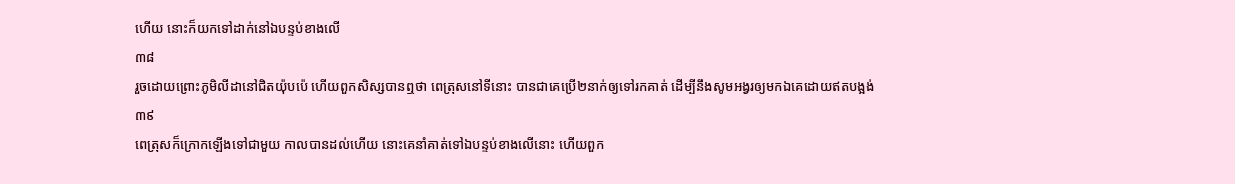ហើយ នោះក៏យកទៅដាក់នៅឯបន្ទប់ខាងលើ
៣៨
រួចដោយព្រោះភូមិលីដានៅជិតយ៉ុបប៉េ ហើយពួកសិស្សបានឮថា ពេត្រុសនៅទីនោះ បានជាគេប្រើ២នាក់ឲ្យទៅរកគាត់ ដើម្បីនឹងសូមអង្វរឲ្យមកឯគេដោយឥតបង្អង់
៣៩
ពេត្រុសក៏ក្រោកឡើងទៅជាមួយ កាលបានដល់ហើយ នោះគេនាំគាត់ទៅឯបន្ទប់ខាងលើនោះ ហើយពួក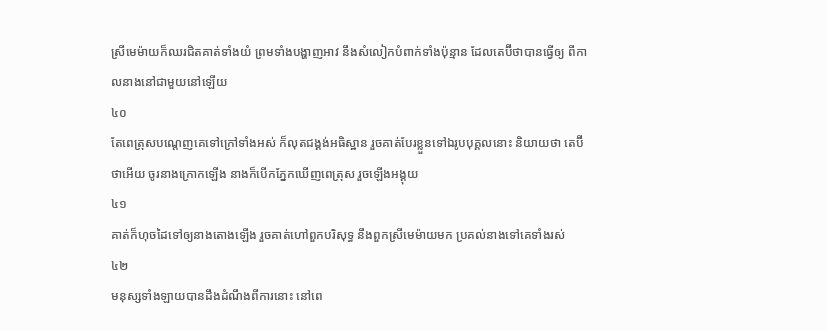ស្រីមេម៉ាយក៏ឈរជិតគាត់ទាំងយំ ព្រមទាំងបង្ហាញអាវ នឹងសំលៀកបំពាក់ទាំងប៉ុន្មាន ដែលតេប៊ីថាបានធ្វើឲ្យ ពីកាលនាងនៅជាមួយនៅឡើយ
៤០
តែពេត្រុសបណ្តេញគេទៅក្រៅទាំងអស់ ក៏លុតជង្គង់អធិស្ឋាន រួចគាត់បែរខ្លួនទៅឯរូបបុគ្គលនោះ និយាយថា តេប៊ីថាអើយ ចូរនាងក្រោកឡើង នាងក៏បើកភ្នែកឃើញពេត្រុស រួចឡើងអង្គុយ
៤១
គាត់ក៏ហុចដៃទៅឲ្យនាងតោងឡើង រួចគាត់ហៅពួកបរិសុទ្ធ នឹងពួកស្រីមេម៉ាយមក ប្រគល់នាងទៅគេទាំងរស់
៤២
មនុស្សទាំងឡាយបានដឹងដំណឹងពីការនោះ នៅពេ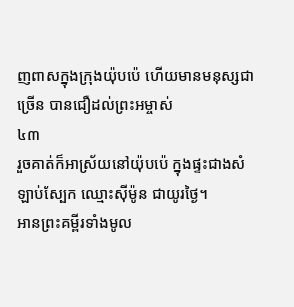ញពាសក្នុងក្រុងយ៉ុបប៉េ ហើយមានមនុស្សជាច្រើន បានជឿដល់ព្រះអម្ចាស់
៤៣
រួចគាត់ក៏អាស្រ័យនៅយ៉ុបប៉េ ក្នុងផ្ទះជាងសំឡាប់ស្បែក ឈ្មោះស៊ីម៉ូន ជាយូរថ្ងៃ។
អានព្រះគម្ពីរទាំងមូល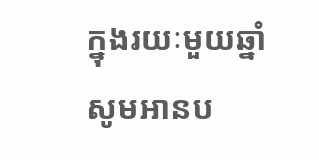ក្នុងរយៈមួយឆ្នាំ
សូមអានប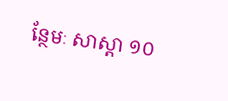ន្ថែមៈ សាស្តា ១០